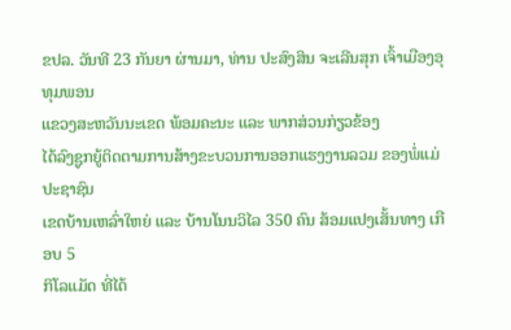ຂປລ. ວັນທີ 23 ກັນຍາ ຜ່ານມາ, ທ່ານ ປະສົງສິນ ຈະເລີນສຸກ ເຈົ້າເມືອງອຸທຸມພອນ
ແຂວງສະຫວັນນະເຂດ ພ້ອມຄະນະ ແລະ ພາກສ່ວນກ່ຽວຂ້ອງ
ໄດ້ລົງຊູກຍູ້ຕິດຕາມການສ້າງຂະບວນການອອກແຮງງານລວມ ຂອງພໍ່ແມ່ປະຊາຊົນ
ເຂດບ້ານເຫລົ່າໃຫຍ່ ແລະ ບ້ານໂນນວິໄລ 350 ຄົນ ສ້ອມແປງເສັ້ນທາງ ເກືອບ 5
ກິໂລແມັດ ທີ່ໄດ້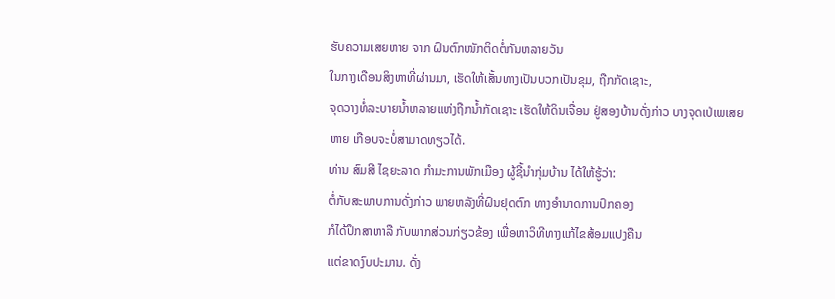ຮັບຄວາມເສຍຫາຍ ຈາກ ຝົນຕົກໜັກຕິດຕໍ່ກັນຫລາຍວັນ
ໃນກາງເດືອນສິງຫາທີ່ຜ່ານມາ, ເຮັດໃຫ້ເສັ້ນທາງເປັນບວກເປັນຂຸມ, ຖືກກັດເຊາະ,
ຈຸດວາງທໍ່ລະບາຍນ້ຳຫລາຍແຫ່ງຖືກນ້ຳກັດເຊາະ ເຮັດໃຫ້ດິນເຈື່ອນ ຢູ່ສອງບ້ານດັ່ງກ່າວ ບາງຈຸດເປ່ເພເສຍຫາຍ ເກືອບຈະບໍ່ສາມາດທຽວໄດ້.
ທ່ານ ສົມສີ ໄຊຍະລາດ ກຳມະການພັກເມືອງ ຜູ້ຊີ້ນຳກຸ່ມບ້ານ ໄດ້ໃຫ້ຮູ້ວ່າ:
ຕໍ່ກັບສະພາບການດັ່ງກ່າວ ພາຍຫລັງທີ່ຝົນຢຸດຕົກ ທາງອຳນາດການປົກຄອງ
ກໍໄດ້ປຶກສາຫາລື ກັບພາກສ່ວນກ່ຽວຂ້ອງ ເພື່ອຫາວິທີທາງແກ້ໄຂສ້ອມແປງຄືນ
ແຕ່ຂາດງົບປະມານ. ດັ່ງ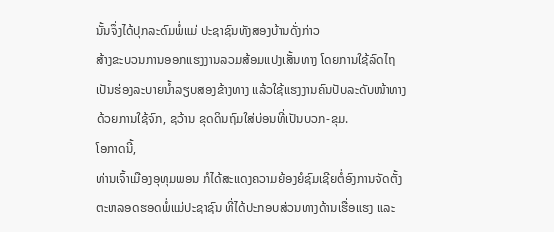ນັ້ນຈຶ່ງໄດ້ປຸກລະດົມພໍ່ແມ່ ປະຊາຊົນທັງສອງບ້ານດັ່ງກ່າວ
ສ້າງຂະບວນການອອກແຮງງານລວມສ້ອມແປງເສັ້ນທາງ ໂດຍການໃຊ້ລົດໄຖ
ເປັນຮ່ອງລະບາຍນ້ຳລຽບສອງຂ້າງທາງ ແລ້ວໃຊ້ແຮງງານຄົນປັບລະດັບໜ້າທາງ
ດ້ວຍການໃຊ້ຈົກ, ຊວ້ານ ຂຸດດິນຖົມໃສ່ບ່ອນທີ່ເປັນບວກ-ຂຸມ.
ໂອກາດນີ້,
ທ່ານເຈົ້າເມືອງອຸທຸມພອນ ກໍໄດ້ສະແດງຄວາມຍ້ອງຍໍຊົມເຊີຍຕໍ່ອົງການຈັດຕັ້ງ
ຕະຫລອດຮອດພໍ່ແມ່ປະຊາຊົນ ທີ່ໄດ້ປະກອບສ່ວນທາງດ້ານເຮື່ອແຮງ ແລະ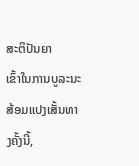ສະຕິປັນຍາ
ເຂົ້າໃນການບູລະນະສ້ອມແປງເສັ້ນທາງຄັ້ງນີ້,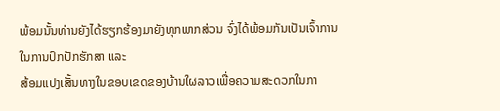ພ້ອມນັ້ນທ່ານຍັງໄດ້ຮຽກຮ້ອງມາຍັງທຸກພາກສ່ວນ ຈົ່ງໄດ້ພ້ອມກັນເປັນເຈົ້າການ
ໃນການປົກປັກຮັກສາ ແລະ
ສ້ອມແປງເສັ້ນທາງໃນຂອບເຂດຂອງບ້ານໃຜລາວເພື່ອຄວາມສະດວກໃນກາ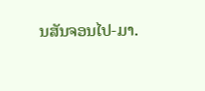ນສັນຈອນໄປ-ມາ.